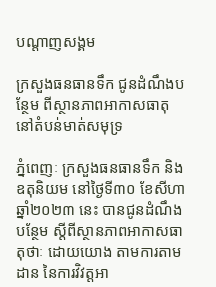បណ្តាញសង្គម

ក្រសួងធនធានទឹក ជូនដំណឹងបន្ថែម ពីស្ថានភាពអាកាសធាតុ នៅតំបន់មាត់សមុទ្រ

ភ្នំពេញៈ ក្រសួងធនធានទឹក និងឧតុនិយម នៅថ្ងៃទី៣០ ខែសីហា ឆ្នាំ២០២៣ នេះ បានជូនដំណឹងបន្ថែម ស្តីពីស្ថានភាពអាកាសធាតុថាៈ ដោយយោង តាមការតាមដាន នៃការវិវត្តអា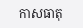កាសធាតុ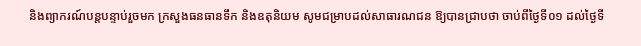និងព្យាករណ៍បន្តបន្ទាប់រួចមក ក្រសួងធនធានទឹក និងឧតុនិយម សូមជម្រាបដល់សាធារណជន ឱ្យបានជ្រាបថា ចាប់ពីថ្ងៃទី០១ ដល់ថ្ងៃទី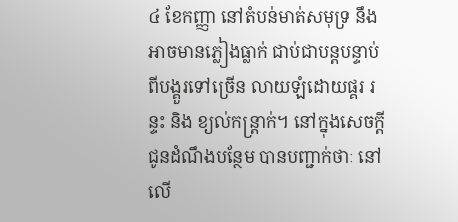៤ ខែកញ្ញា នៅតំបន់មាត់សមុទ្រ នឹងអាចមានភ្លៀងធ្លាក់ ជាប់ជាបន្តបន្ទាប់ ពីបង្គួរទៅច្រើន លាយឡំដោយផ្គរ រន្ទះ និង ខ្យល់កន្ត្រាក់។ នៅក្នុងសេចក្តីជូនដំណឹងបន្ថែម បានបញ្ជាក់ថាៈ នៅលើ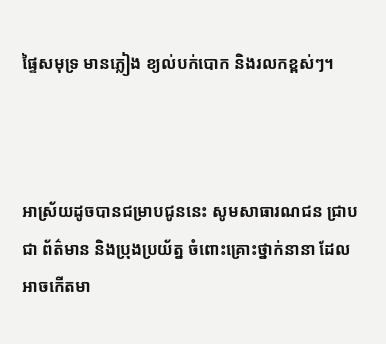ផ្ទៃសមុទ្រ មានភ្លៀង ខ្យល់បក់បោក និងរលកខ្ពស់ៗ។



អាស្រ័យដូចបានជម្រាបជូននេះ សូមសាធារណជន ជ្រាបជា ព័ត៌មាន និងប្រុងប្រយ័ត្ន ចំពោះគ្រោះថ្នាក់នានា ដែលអាចកើតមា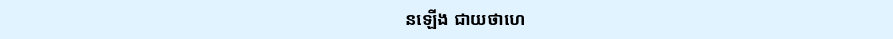នឡើង ជាយថាហេ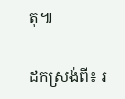តុ៕

ដកស្រង់ពី៖ រ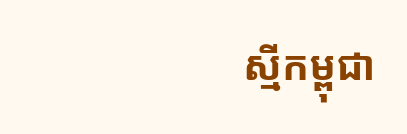ស្មីកម្ពុជា